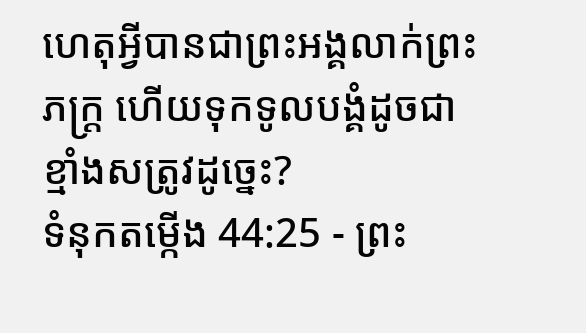ហេតុអ្វីបានជាព្រះអង្គលាក់ព្រះភក្ត្រ ហើយទុកទូលបង្គំដូចជាខ្មាំងសត្រូវដូច្នេះ?
ទំនុកតម្កើង 44:25 - ព្រះ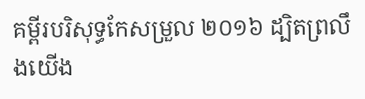គម្ពីរបរិសុទ្ធកែសម្រួល ២០១៦ ដ្បិតព្រលឹងយើង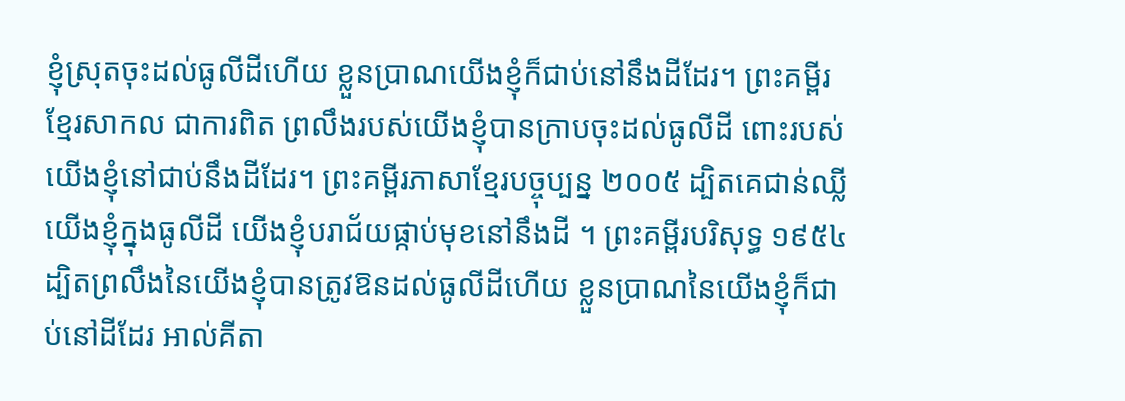ខ្ញុំស្រុតចុះដល់ធូលីដីហើយ ខ្លួនប្រាណយើងខ្ញុំក៏ជាប់នៅនឹងដីដែរ។ ព្រះគម្ពីរខ្មែរសាកល ជាការពិត ព្រលឹងរបស់យើងខ្ញុំបានក្រាបចុះដល់ធូលីដី ពោះរបស់យើងខ្ញុំនៅជាប់នឹងដីដែរ។ ព្រះគម្ពីរភាសាខ្មែរបច្ចុប្បន្ន ២០០៥ ដ្បិតគេជាន់ឈ្លីយើងខ្ញុំក្នុងធូលីដី យើងខ្ញុំបរាជ័យផ្កាប់មុខនៅនឹងដី ។ ព្រះគម្ពីរបរិសុទ្ធ ១៩៥៤ ដ្បិតព្រលឹងនៃយើងខ្ញុំបានត្រូវឱនដល់ធូលីដីហើយ ខ្លួនប្រាណនៃយើងខ្ញុំក៏ជាប់នៅដីដែរ អាល់គីតា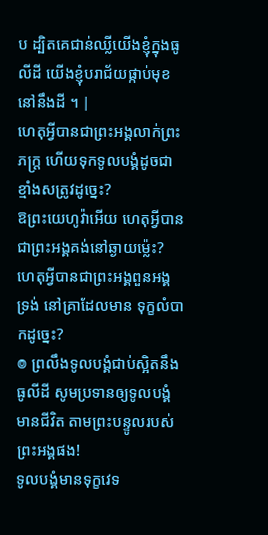ប ដ្បិតគេជាន់ឈ្លីយើងខ្ញុំក្នុងធូលីដី យើងខ្ញុំបរាជ័យផ្កាប់មុខនៅនឹងដី ។ |
ហេតុអ្វីបានជាព្រះអង្គលាក់ព្រះភក្ត្រ ហើយទុកទូលបង្គំដូចជាខ្មាំងសត្រូវដូច្នេះ?
ឱព្រះយេហូវ៉ាអើយ ហេតុអ្វីបានជាព្រះអង្គគង់នៅឆ្ងាយម៉្លេះ? ហេតុអ្វីបានជាព្រះអង្គពួនអង្គទ្រង់ នៅគ្រាដែលមាន ទុក្ខលំបាកដូច្នេះ?
៙ ព្រលឹងទូលបង្គំជាប់ស្អិតនឹងធូលីដី សូមប្រទានឲ្យទូលបង្គំមានជីវិត តាមព្រះបន្ទូលរបស់ព្រះអង្គផង!
ទូលបង្គំមានទុក្ខវេទ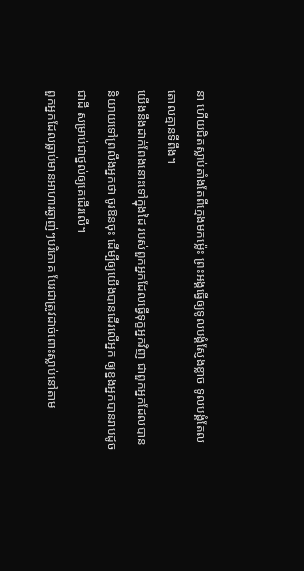នា ហើយជិតស្លាប់តាំងតែពីក្មេងមកម៉្លេះ ព្រះអង្គធ្វើឲ្យទូលបង្គំស្ញែងខ្លាច ទូលបង្គំតែលតោលគ្មានទីពឹង។
យើងនឹងដាក់ពែងនោះទៅក្នុងដៃ របស់ពួកអ្នកដែលធ្វើទុក្ខអ្នកវិញ ជាពួកអ្នកដែលបាននិយាយទៅព្រលឹងអ្នកថា ចូរឱនចុះ ដើម្បីឲ្យយើងបានដើរលើអ្នក ឲ្យខ្នងអ្នកបានរាបដូចជាដី សម្រាប់ជាថ្នល់ឲ្យគេដើរលើ។
ពួកអ្នកដែលធ្លាប់មានអាហារឆ្ងាញ់ៗបរិភោគ បែរជាត្រូវដាច់ពោះស្លាប់នៅតាម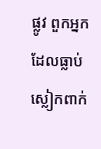ផ្លូវ ពួកអ្នកដែលធ្លាប់ស្លៀកពាក់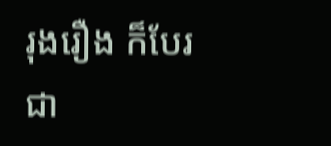រុងរឿង ក៏បែរជា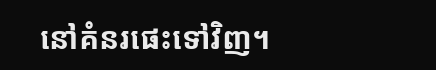នៅគំនរផេះទៅវិញ។